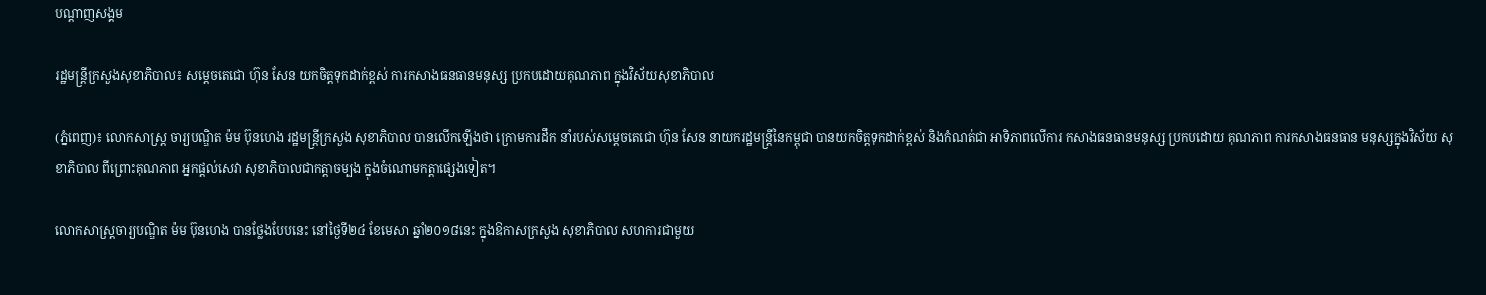បណ្តាញសង្គម

រដ្ឋមន្ត្រីក្រសួងសុខាភិបាល៖ សម្តេចតេជោ ហ៊ុន សែន យកចិត្តទុកដាក់ខ្ពស់ ការកសាងធនធានមនុស្ស ប្រកបដោយគុណភាព ក្នុងវិស័យសុខាភិបាល

(ភ្នំពេញ)៖ លោកសាស្ត្រ ចារ្យបណ្ឌិត ម៉ម ប៊ុនហេង រដ្ឋមន្ត្រីក្រសួង សុខាភិបាល បានលើកឡើងថា ក្រោមការដឹក នាំរបស់សម្តេចតេជោ ហ៊ុន សែន នាយករដ្ឋមន្ត្រីនៃកម្ពុជា បានយកចិត្តទុកដាក់ខ្ពស់ និងកំណត់ជា អាទិភាពលើការ កសាងធនធានមនុស្ស ប្រកបដោយ គុណភាព ការកសាងធនធាន មនុស្សក្នុងវិស័យ សុខាភិបាល ពីព្រោះគុណភាព អ្នកផ្តល់សេវា សុខាភិបាលជាកត្តាចម្បង ក្នុងចំណោមកត្តាផ្សេងទៀត។

លោកសាស្ត្រចារ្យបណ្ឌិត ម៉ម ប៊ុនហេង បានថ្លែងបែបនេះ នៅថ្ងៃទី២៤ ខែមេសា ឆ្នាំ២០១៨នេះ ក្នុងឱកាសក្រសួង សុខាភិបាល សហការជាមួយ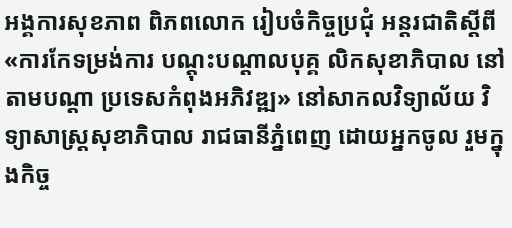អង្គការសុខភាព ពិភពលោក រៀបចំកិច្ចប្រជុំ អន្តរជាតិស្តីពី «ការកែទម្រង់ការ បណ្តុះបណ្តាលបុគ្គ លិកសុខាភិបាល នៅតាមបណ្តា ប្រទេសកំពុងអភិវឌ្ឍ» នៅសាកលវិទ្យាល័យ វិទ្យាសាស្ត្រសុខាភិបាល រាជធានីភ្នំពេញ ដោយអ្នកចូល រួមក្នុងកិច្ច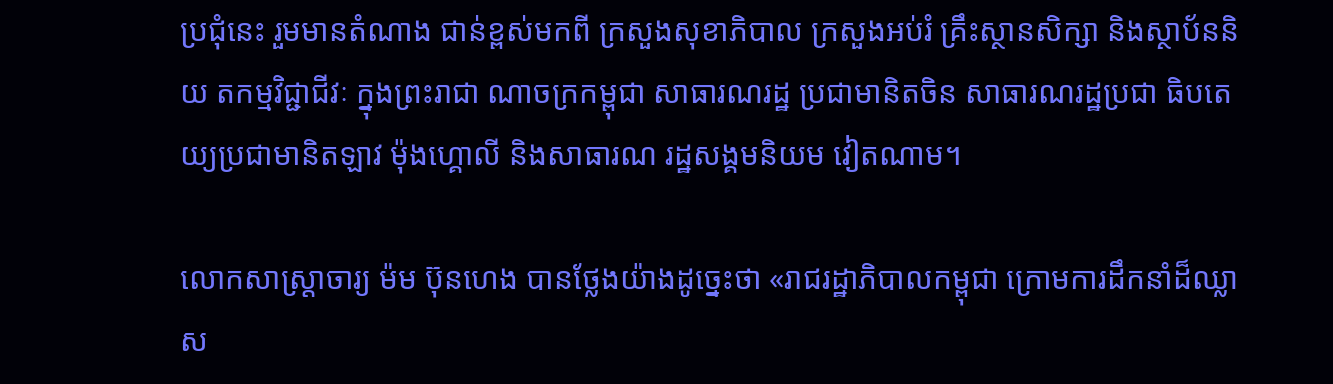ប្រជុំនេះ រួមមានតំណាង ជាន់ខ្ពស់មកពី ក្រសួងសុខាភិបាល ក្រសួងអប់រំ គ្រឹះស្ថានសិក្សា និងស្ថាប័ននិយ តកម្មវិជ្ជាជីវៈ ក្នុងព្រះរាជា ណាចក្រកម្ពុជា សាធារណរដ្ឋ ប្រជាមានិតចិន សាធារណរដ្ឋប្រជា ធិបតេយ្យប្រជាមានិតឡាវ ម៉ុងហ្គោលី និងសាធារណ រដ្ឋសង្គមនិយម វៀតណាម។

លោកសាស្រ្តាចារ្យ ម៉ម ប៊ុនហេង បានថ្លែងយ៉ាងដូច្នេះថា «រាជរដ្ឋាភិបាលកម្ពុជា ក្រោមការដឹកនាំដ៏ឈ្លាស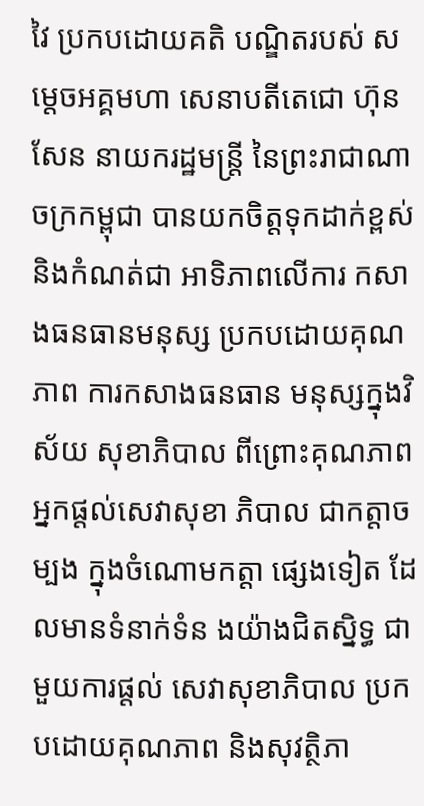វៃ ប្រកបដោយគតិ បណ្ឌិតរបស់ សម្តេចអគ្គមហា សេនាបតីតេជោ ហ៊ុន សែន នាយករដ្ឋមន្រ្តី នៃព្រះរាជាណាចក្រកម្ពុជា បានយកចិត្តទុកដាក់ខ្ពស់ និងកំណត់ជា អាទិភាពលើការ កសាងធនធានមនុស្ស ប្រកបដោយគុណភាព ការកសាងធនធាន មនុស្សក្នុងវិស័យ សុខាភិបាល ពីព្រោះគុណភាព អ្នកផ្តល់សេវាសុខា ភិបាល ជាកត្តាចម្បង ក្នុងចំណោមកត្តា ផ្សេងទៀត ដែលមានទំនាក់ទំន ងយ៉ាងជិតស្និទ្ធ ជាមួយការផ្តល់ សេវាសុខាភិបាល ប្រកបដោយគុណភាព និងសុវត្ថិភា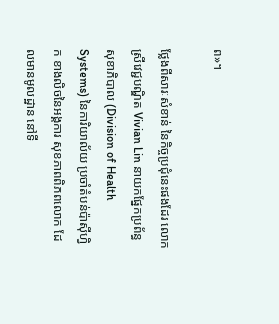ព»។

ថ្លែងពីសារៈសំខាន់ នៃកិច្ចប្រជុំនេះផងដែរ លោកស្រីវេជ្ជបណ្ឌិត Vivian Lin នាយកផ្នែកប្រព័ន្ធ សុខាភិបាល (Division of Health Systems) នៃការិយាល័យ ប្រចាំតំបន់ប៉ាស៊ីហ្វិក ខាងលិចនៃអង្គការ សុខភាពពិភពលោក ដែលមានមូលដ្ឋាន នៅទី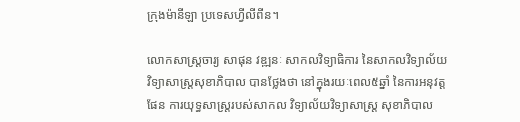ក្រុងម៉ានីឡា ប្រទេសហ្វីលីពីន។

លោកសាស្រ្តចារ្យ សាផុន វឌ្ឍនៈ សាកលវិទ្យាធិការ នៃសាកលវិទ្យាល័យ វិទ្យាសាស្រ្តសុខាភិបាល បានថ្លែងថា នៅក្នុងរយៈពេល៥ឆ្នាំ នៃការអនុវត្តផែន ការយុទ្ធសាស្រ្តរបស់សាកល វិទ្យាល័យវិទ្យាសាស្រ្ត សុខាភិបាល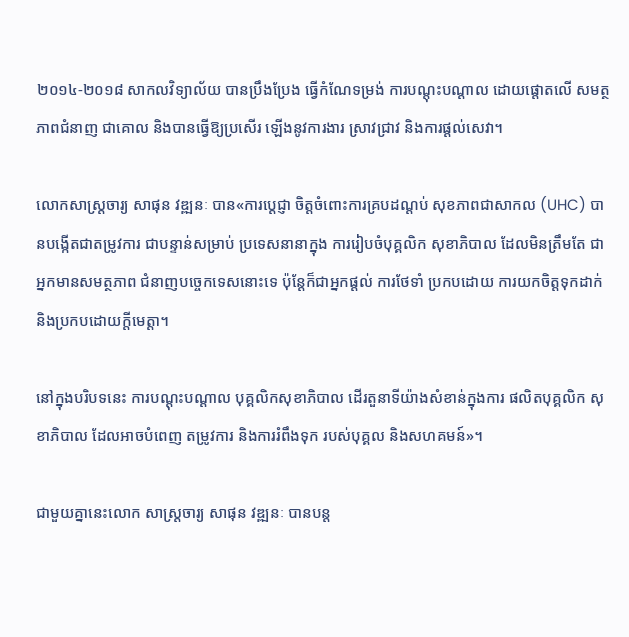២០១៤-២០១៨ សាកលវិទ្យាល័យ បានប្រឹងប្រែង ធ្វើកំណែទម្រង់ ការបណ្តុះបណ្តាល ដោយផ្តោតលើ សមត្ថភាពជំនាញ ជាគោល និងបានធ្វើឱ្យប្រសើរ ឡើងនូវការងារ ស្រាវជ្រាវ និងការផ្តល់សេវា។

លោកសាស្រ្តចារ្យ សាផុន វឌ្ឍនៈ បាន«ការប្តេជ្ញា ចិត្តចំពោះការគ្របដណ្តប់ សុខភាពជាសាកល (UHC) បានបង្កើតជាតម្រូវការ ជាបន្ទាន់សម្រាប់ ប្រទេសនានាក្នុង ការរៀបចំបុគ្គលិក សុខាភិបាល ដែលមិនត្រឹមតែ ជាអ្នកមានសមត្ថភាព ជំនាញបច្ចេកទេសនោះទេ ប៉ុន្តែក៏ជាអ្នកផ្តល់ ការថែទាំ ប្រកបដោយ ការយកចិត្តទុកដាក់ និងប្រកបដោយក្តីមេត្តា។

នៅក្នុងបរិបទនេះ ការបណ្តុះបណ្តាល បុគ្គលិកសុខាភិបាល ដើរតួនាទីយ៉ាងសំខាន់ក្នុងការ ផលិតបុគ្គលិក សុខាភិបាល ដែលអាចបំពេញ តម្រូវការ និងការរំពឹងទុក របស់បុគ្គល និងសហគមន៍»។

ជាមួយគ្នានេះលោក សាស្រ្តចារ្យ សាផុន វឌ្ឍនៈ បានបន្ត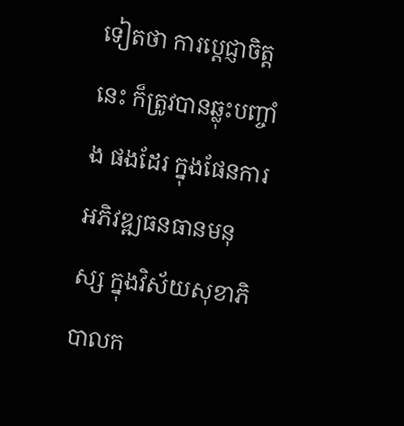ទៀតថា ការប្តេជ្ញាចិត្តនេះ ក៏ត្រូវបានឆ្លុះបញ្ចាំង ផងដែរ ក្នុងផែនការអភិវឌ្ឍធនធានមនុស្ស ក្នុងវិស័យសុខាភិបាលក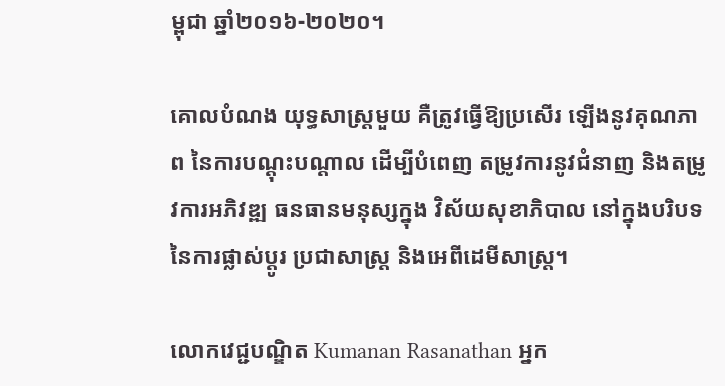ម្ពុជា ឆ្នាំ២០១៦-២០២០។

គោលបំណង យុទ្ធសាស្រ្តមួយ គឺត្រូវធ្វើឱ្យប្រសើរ ឡើងនូវគុណភាព នៃការបណ្តុះបណ្តាល ដើម្បីបំពេញ តម្រូវការនូវជំនាញ និងតម្រូវការអភិវឌ្ឍ ធនធានមនុស្សក្នុង វិស័យសុខាភិបាល នៅក្នុងបរិបទ នៃការផ្លាស់ប្តូរ ប្រជាសាស្ត្រ និងអេពីដេមីសាស្រ្ត។

លោកវេជ្ជបណ្ឌិត Kumanan Rasanathan អ្នក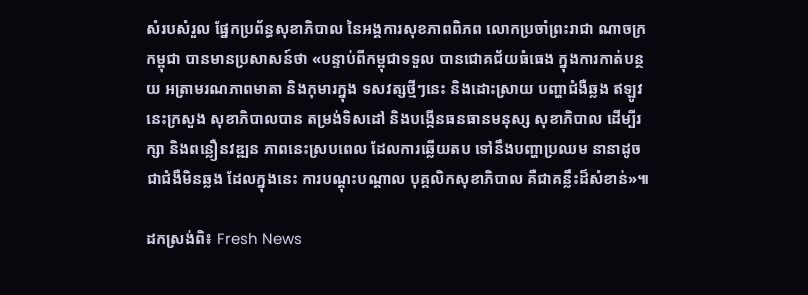សំរបសំរួល ផ្នែកប្រព័ន្ធសុខាភិបាល នៃអង្គការសុខភាពពិភព លោកប្រចាំព្រះរាជា ណាចក្រកម្ពុជា បានមានប្រសាសន៍ថា «បន្ទាប់ពីកម្ពុជាទទួល បានជោគជ័យធំធេង ក្នុងការកាត់បន្ថយ អត្រាមរណភាពមាតា និងកុមារក្នុង ទសវត្សថ្មីៗនេះ និងដោះស្រាយ បញ្ហាជំងឺឆ្លង ឥឡូវនេះក្រសួង សុខាភិបាលបាន តម្រង់ទិសដៅ និងបង្កើនធនធានមនុស្ស សុខាភិបាល ដើម្បីរក្សា និងពន្លឿនវឌ្ឍន ភាពនេះស្របពេល ដែលការឆ្លើយតប ទៅនឹងបញ្ហាប្រឈម នានាដូចជាជំងឺមិនឆ្លង ដែលក្នុងនេះ ការបណ្តុះបណ្តាល បុគ្គលិកសុខាភិបាល គឺជាគន្លឹះដ៏សំខាន់»៕

ដកស្រង់ពិ៖ Fresh News